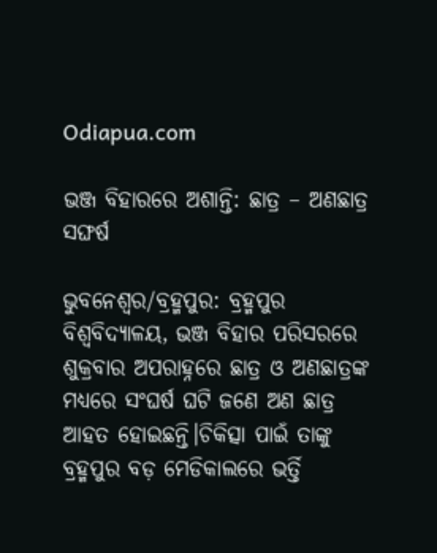Odiapua.com

ଭଞ୍ଜ ବିହାରରେ ଅଶାନ୍ତି: ଛାତ୍ର – ଅଣଛାତ୍ର ସଙ୍ଘର୍ଷ

ଭୁବନେଶ୍ୱର/ବ୍ରହ୍ମପୁର: ବ୍ରହ୍ମପୁର ବିଶ୍ବବିଦ୍ୟାଳୟ, ଭଞ୍ଜ ବିହାର ପରିସରରେ ଶୁକ୍ରବାର ଅପରାହ୍ନରେ ଛାତ୍ର ଓ ଅଣଛାତ୍ରଙ୍କ ମଧ୍ୟରେ ସଂଘର୍ଷ ଘଟି ଜଣେ ଅଣ ଛାତ୍ର ଆହତ ହୋଇଛନ୍ତି।ଚିକିତ୍ସା ପାଇଁ ତାଙ୍କୁ ବ୍ରହ୍ମପୁର ବଡ଼ ମେଡିକାଲରେ ଭର୍ତ୍ତି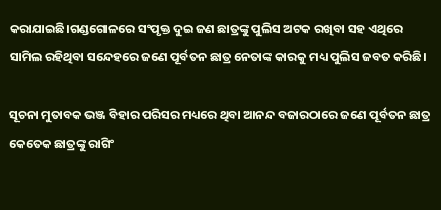କରାଯାଇଛି।ଗଣ୍ଡଗୋଳରେ ସଂପୃକ୍ତ ଦୁଇ ଜଣ ଛାତ୍ରଙ୍କୁ ପୁଲିସ ଅଟକ ରଖିବା ସହ ଏଥିରେ ସାମିଲ ରହିଥିବା ସନ୍ଦେହରେ ଜଣେ ପୂର୍ବତନ ଛାତ୍ର ନେତାଙ୍କ କାରକୁ ମଧ୍ୟ ପୁଲିସ ଜବତ କରିଛି।

ସୂଚନା ମୁତାବକ ଭଞ୍ଜ ବିହାର ପରିସର ମଧ୍ୟରେ ଥିବା ଆନନ୍ଦ ବଜାରଠାରେ ଜଣେ ପୂର୍ବତନ ଛାତ୍ର କେତେକ ଛାତ୍ରଙ୍କୁ ରାଗିଂ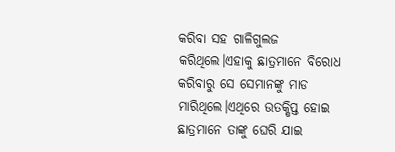କରିବା ସହ ଗାଳିଗୁଲଜ କରିଥିଲେ।ଏହାକୁ ଛାତ୍ରମାନେ ବିରୋଧ କରିବାରୁ ସେ ସେମାନଙ୍କୁ ମାଡ ମାରିଥିଲେ।ଏଥିରେ ଉତକ୍ଷିପ୍ତ ହୋଇ ଛାତ୍ରମାନେ ତାଙ୍କୁ ଘେରି ଯାଇ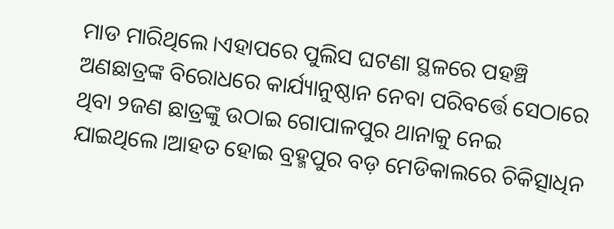ମାଡ ମାରିଥିଲେ।ଏହାପରେ ପୁଲିସ ଘଟଣା ସ୍ଥଳରେ ପହଞ୍ଚି ଅଣଛାତ୍ରଙ୍କ ବିରୋଧରେ କାର୍ଯ୍ୟାନୁଷ୍ଠାନ ନେବା ପରିବର୍ତ୍ତେ ସେଠାରେ ଥିବା ୨ଜଣ ଛାତ୍ରଙ୍କୁ ଉଠାଇ ଗୋପାଳପୁର ଥାନାକୁ ନେଇ ଯାଇଥିଲେ।ଆହତ ହୋଇ ବ୍ରହ୍ମପୁର ବଡ଼ ମେଡିକାଲରେ ଚିକିତ୍ସାଧିନ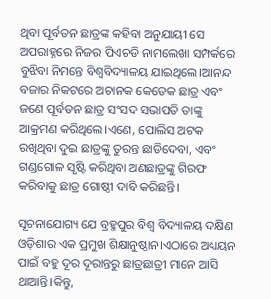ଥିବା ପୂର୍ବତନ ଛାତ୍ରଙ୍କ କହିବା ଅନୁଯାୟୀ ସେ ଅପରାହ୍ନରେ ନିଜର ପିଏଚଡି ନାମଲେଖା ସମ୍ପର୍କରେ ବୁଝିବା ନିମନ୍ତେ ବିଶ୍ବବିଦ୍ୟାଳୟ ଯାଇଥିଲେ।ଆନନ୍ଦ ବଜାର ନିକଟରେ ଅଚାନକ କେତେକ ଛାତ୍ର ଏବଂ ଜଣେ ପୂର୍ବତନ ଛାତ୍ର ସଂସଦ ସଭାପତି ତାଙ୍କୁ ଆକ୍ରମଣ କରିଥିଲେ।ଏଣେ, ପୋଲିସ ଅଟକ ରଖିଥିବା ଦୁଇ ଛାତ୍ରଙ୍କୁ ତୁରନ୍ତ ଛାଡିଦେବା, ଏବଂ ଗଣ୍ଡଗୋଳ ସୃଷ୍ଟି କରିଥିବା ଅଣଛାତ୍ରଙ୍କୁ ଗିରଫ କରିବାକୁ ଛାତ୍ର ଗୋଷ୍ଠୀ ଦାବି କରିଛନ୍ତି।

ସୂଚନାଯୋଗ୍ୟ ଯେ ବ୍ରହ୍ମପୁର ବିଶ୍ୱ ବିଦ୍ୟାଳୟ ଦକ୍ଷିଣ ଓଡ଼ିଶାର ଏକ ପ୍ରମୁଖ ଶିକ୍ଷାନୁଷ୍ଠାନ।ଏଠାରେ ଅଧ୍ୟୟନ ପାଇଁ ବହୁ ଦୂର ଦୂରାନ୍ତରୁ ଛାତ୍ରଛାତ୍ରୀ ମାନେ ଆସି ଥାଆନ୍ତି।କିନ୍ତୁ,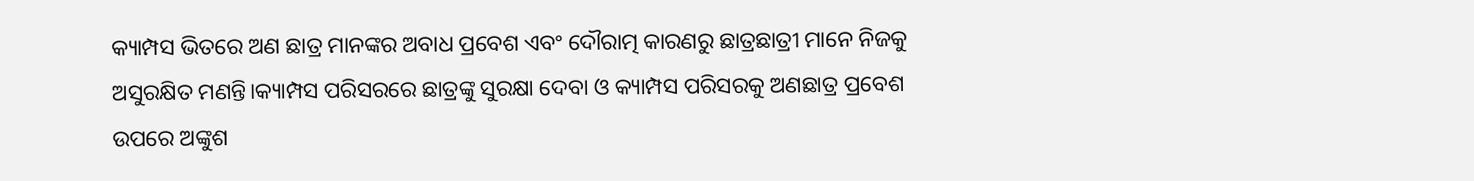କ୍ୟାମ୍ପସ ଭିତରେ ଅଣ ଛାତ୍ର ମାନଙ୍କର ଅବାଧ ପ୍ରବେଶ ଏବଂ ଦୌରାତ୍ମ କାରଣରୁ ଛାତ୍ରଛାତ୍ରୀ ମାନେ ନିଜକୁ ଅସୁରକ୍ଷିତ ମଣନ୍ତି।କ୍ୟାମ୍ପସ ପରିସରରେ ଛାତ୍ରଙ୍କୁ ସୁରକ୍ଷା ଦେବା ଓ କ୍ୟାମ୍ପସ ପରିସରକୁ ଅଣଛାତ୍ର ପ୍ରବେଶ ଉପରେ ଅଙ୍କୁଶ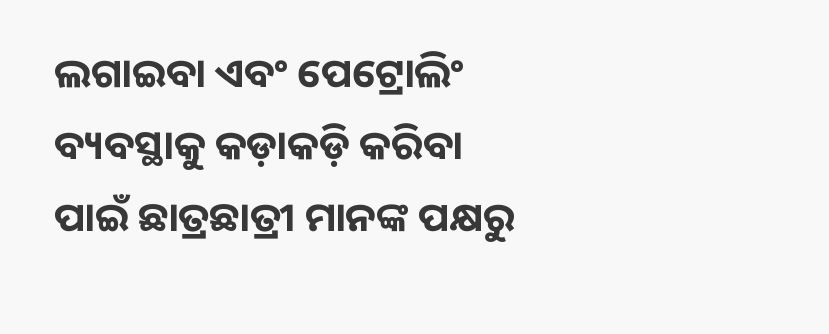ଲଗାଇବା ଏବଂ ପେଟ୍ରୋଲିଂ ବ୍ୟବସ୍ଥାକୁ କଡ଼ାକଡ଼ି କରିବା ପାଇଁ ଛାତ୍ରଛାତ୍ରୀ ମାନଙ୍କ ପକ୍ଷରୁ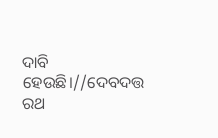ଦାବି ହେଉଛି।//ଦେବଦତ୍ତ ରଥ